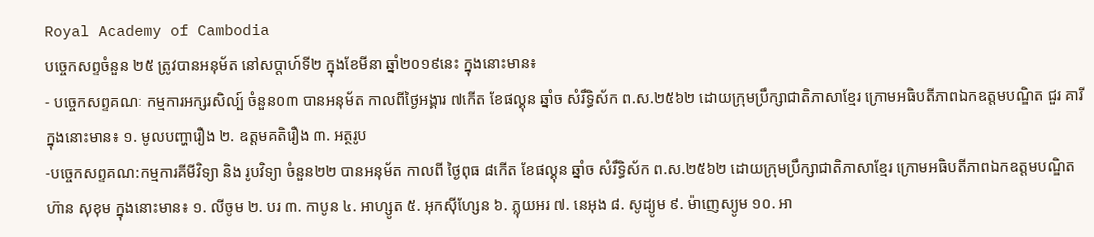Royal Academy of Cambodia
បច្ចេកសព្ទចំនួន ២៥ ត្រូវបានអនុម័ត នៅសប្តាហ៍ទី២ ក្នុងខែមីនា ឆ្នាំ២០១៩នេះ ក្នុងនោះមាន៖
- បច្ចេកសព្ទគណៈ កម្មការអក្សរសិល្ប៍ ចំនួន០៣ បានអនុម័ត កាលពីថ្ងៃអង្គារ ៧កើត ខែផល្គុន ឆ្នាំច សំរឹទ្ធិស័ក ព.ស.២៥៦២ ដោយក្រុមប្រឹក្សាជាតិភាសាខ្មែរ ក្រោមអធិបតីភាពឯកឧត្តមបណ្ឌិត ជួរ គារី ក្នុងនោះមាន៖ ១. មូលបញ្ហារឿង ២. ឧត្តមគតិរឿង ៣. អត្ថរូប
-បច្ចេកសព្ទគណ:កម្មការគីមីវិទ្យា និង រូបវិទ្យា ចំនួន២២ បានអនុម័ត កាលពី ថ្ងៃពុធ ៨កើត ខែផល្គុន ឆ្នាំច សំរឹទ្ធិស័ក ព.ស.២៥៦២ ដោយក្រុមប្រឹក្សាជាតិភាសាខ្មែរ ក្រោមអធិបតីភាពឯកឧត្តមបណ្ឌិត ហ៊ាន សុខុម ក្នុងនោះមាន៖ ១. លីចូម ២. បរ ៣. កាបូន ៤. អាហ្សូត ៥. អុកស៊ីហ្សែន ៦. ភ្លុយអរ ៧. នេអុង ៨. សូដ្យូម ៩. ម៉ាញេស្យូម ១០. អា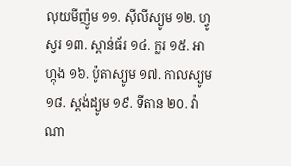លុយមីញ៉ូម ១១. ស៊ីលីស្យូម ១២. ហ្វូស្វរ ១៣. ស្ពាន់ធ័រ ១៤. ក្លរ ១៥. អាហ្កុង ១៦. ប៉ូតាស្យូម ១៧. កាលស្យូម ១៨. ស្តង់ដ្យូម ១៩. ទីតាន ២០. វ៉ាណា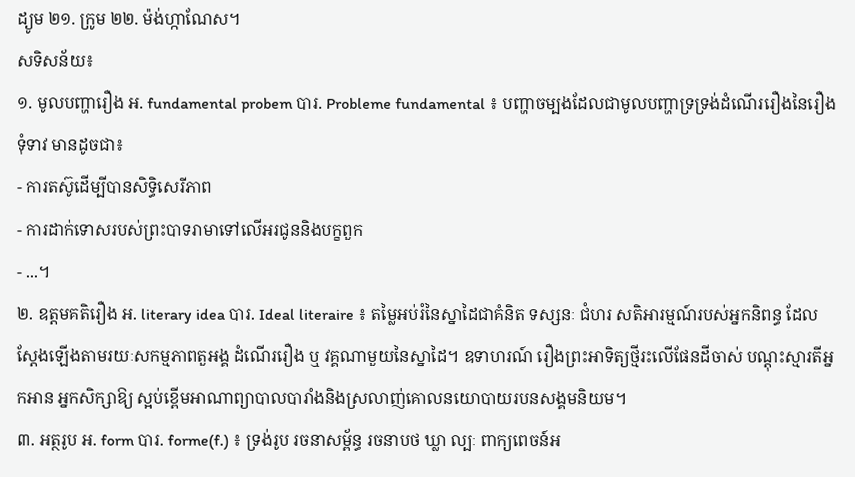ដ្យូម ២១. ក្រូម ២២. ម៉ង់ហ្កាណែស។
សទិសន័យ៖
១. មូលបញ្ហារឿង អ. fundamental probem បារ. Probleme fundamental ៖ បញ្ហាចម្បងដែលជាមូលបញ្ហាទ្រទ្រង់ដំណើររឿងនៃរឿងទុំទាវ មានដូចជា៖
- ការតស៊ូដើម្បីបានសិទ្ធិសេរីភាព
- ការដាក់ទោសរបស់ព្រះបាទរាមាទៅលើអរជូននិងបក្ខពួក
- ...។
២. ឧត្តមគតិរឿង អ. literary idea បារ. Ideal literaire ៖ តម្លៃអប់រំនៃស្នាដៃជាគំនិត ទស្សនៈ ជំហរ សតិអារម្មណ៍របស់អ្នកនិពន្ធ ដែលស្តែងឡើងតាមរយៈសកម្មភាពតួអង្គ ដំណើររឿង ឬ វគ្គណាមួយនៃស្នាដៃ។ ឧទាហរណ៍ រឿងព្រះអាទិត្យថ្មីរះលើផែនដីចាស់ បណ្តុះស្មារតីអ្នកអាន អ្នកសិក្សាឱ្យ ស្អប់ខ្ពើមអាណាព្យាបាលបារាំងនិងស្រលាញ់គោលនយោបាយរបនសង្គមនិយម។
៣. អត្ថរូប អ. form បារ. forme(f.) ៖ ទ្រង់រូប រចនាសម្ព័ន្ធ រចនាបថ ឃ្លា ល្បៈ ពាក្យពេចន៍អ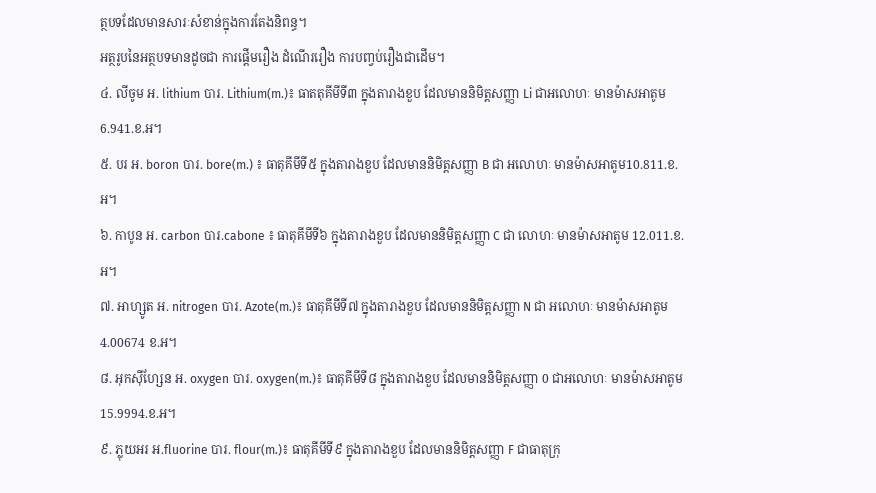ត្ថបទដែលមានសារៈសំខាន់ក្នុងការតែងនិពន្ធ។
អត្ថរូបនៃអត្ថបទមានដូចជា ការផ្តើមរឿង ដំណើររឿង ការបញ្វប់រឿងជាដើម។
៤. លីចូម អ. lithium បារ. Lithium(m.)៖ ធាតតុគីមីទី៣ ក្នុងតារាងខួប ដែលមាននិមិត្តសញ្ញា Li ជាអលោហៈ មានម៉ាសអាតូម 6.941.ខ.អ។
៥. បរ អ. boron បារ. bore(m.) ៖ ធាតុគីមីទី៥ ក្នុងតារាងខួប ដែលមាននិមិត្តសញ្ញា B ជា អលោហៈ មានម៉ាសអាតូម10.811.ខ.អ។
៦. កាបូន អ. carbon បារ.cabone ៖ ធាតុគីមីទី៦ ក្នុងតារាងខួប ដែលមាននិមិត្តសញ្ញា C ជា លោហៈ មានម៉ាសអាតូម 12.011.ខ.អ។
៧. អាហ្សូត អ. nitrogen បារ. Azote(m.)៖ ធាតុគីមីទី៧ ក្នុងតារាងខួប ដែលមាននិមិត្តសញ្ញា N ជា អលោហៈ មានម៉ាសអាតូម4.00674 ខ.អ។
៨. អុកស៊ីហ្សែន អ. oxygen បារ. oxygen(m.)៖ ធាតុគីមីទី៨ ក្នុងតារាងខួប ដែលមាននិមិត្តសញ្ញា 0 ជាអលោហៈ មានម៉ាសអាតូម 15.9994.ខ.អ។
៩. ភ្លុយអរ អ.fluorine បារ. flour(m.)៖ ធាតុគីមីទី៩ ក្នុងតារាងខួប ដែលមាននិមិត្តសញ្ញា F ជាធាតុក្រុ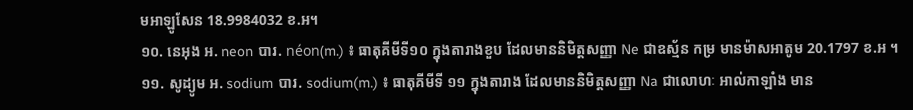មអាឡូសែន 18.9984032 ខ.អ។
១០. នេអុង អ. neon បារ. néon(m.) ៖ ធាតុគីមីទី១០ ក្នុងតារាងខួប ដែលមាននិមិត្តសញ្ញា Ne ជាឧស្ម័ន កម្រ មានម៉ាសអាតូម 20.1797 ខ.អ ។
១១. សូដ្យូម អ. sodium បារ. sodium(m.) ៖ ធាតុគីមីទី ១១ ក្នុងតារាង ដែលមាននិមិត្តសញ្ញា Na ជាលោហៈ អាល់កាឡាំង មាន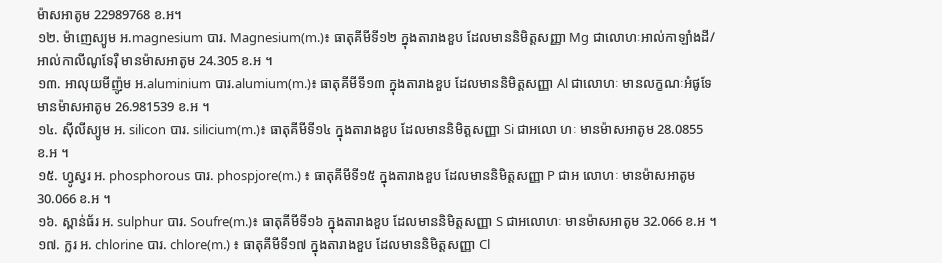ម៉ាសអាតូម 22989768 ខ.អ។
១២. ម៉ាញេស្យូម អ.magnesium បារ. Magnesium(m.)៖ ធាតុគីមីទី១២ ក្នុងតារាងខួប ដែលមាននិមិត្តសញ្ញា Mg ជាលោហៈអាល់កាឡាំងដី/អាល់កាលីណូទែរ៉ឺ មានម៉ាសអាតូម 24.305 ខ.អ ។
១៣. អាលុយមីញ៉ូម អ.aluminium បារ.alumium(m.)៖ ធាតុគីមីទី១៣ ក្នុងតារាងខួប ដែលមាននិមិត្តសញ្ញា Al ជាលោហៈ មានលក្ខណៈអំផូទែ មានម៉ាសអាតូម 26.981539 ខ.អ ។
១៤. ស៊ីលីស្យូម អ. silicon បារ. silicium(m.)៖ ធាតុគីមីទី១៤ ក្នុងតារាងខួប ដែលមាននិមិត្តសញ្ញា Si ជាអលោ ហៈ មានម៉ាសអាតូម 28.0855 ខ.អ ។
១៥. ហ្វូស្វរ អ. phosphorous បារ. phospjore(m.) ៖ ធាតុគីមីទី១៥ ក្នុងតារាងខួប ដែលមាននិមិត្តសញ្ញា P ជាអ លោហៈ មានម៉ាសអាតូម 30.066 ខ.អ ។
១៦. ស្ពាន់ធ័រ អ. sulphur បារ. Soufre(m.)៖ ធាតុគីមីទី១៦ ក្នុងតារាងខួប ដែលមាននិមិត្តសញ្ញា S ជាអលោហៈ មានម៉ាសអាតូម 32.066 ខ.អ ។
១៧. ក្លរ អ. chlorine បារ. chlore(m.) ៖ ធាតុគីមីទី១៧ ក្នុងតារាងខួប ដែលមាននិមិត្តសញ្ញា Cl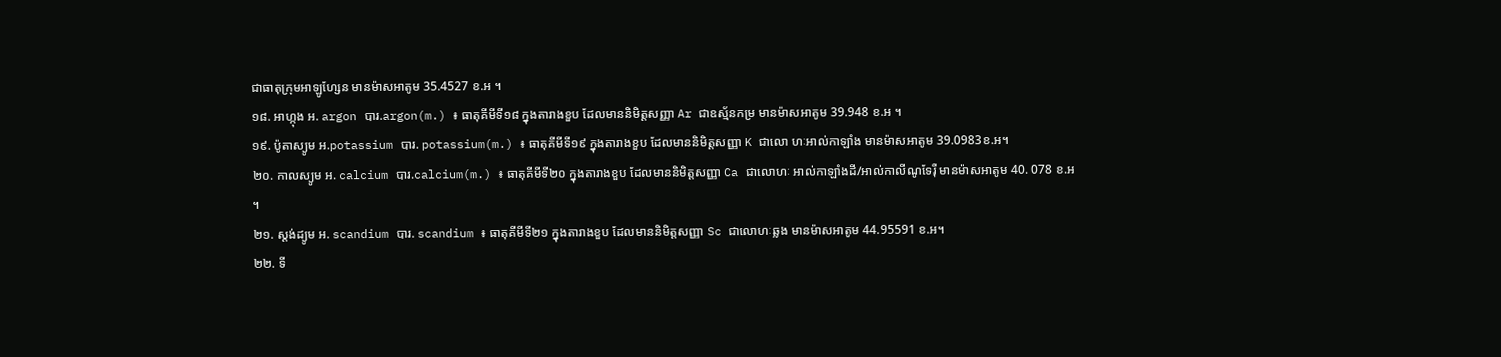ជាធាតុក្រុមអាឡូហ្សែន មានម៉ាសអាតូម 35.4527 ខ.អ ។
១៨. អាហ្កុង អ. argon បារ.argon(m.) ៖ ធាតុគីមីទី១៨ ក្នុងតារាងខួប ដែលមាននិមិត្តសញ្ញា Ar ជាឧស្ម័នកម្រ មានម៉ាសអាតូម 39.948 ខ.អ ។
១៩. ប៉ូតាស្យូម អ.potassium បារ. potassium(m.) ៖ ធាតុគីមីទី១៩ ក្នុងតារាងខួប ដែលមាននិមិត្តសញ្ញា K ជាលោ ហៈអាល់កាឡាំង មានម៉ាសអាតូម 39.0983ខ.អ។
២០. កាលស្យូម អ. calcium បារ.calcium(m.) ៖ ធាតុគីមីទី២០ ក្នុងតារាងខួប ដែលមាននិមិត្តសញ្ញា Ca ជាលោហៈ អាល់កាឡាំងដី/អាល់កាលីណូទែរ៉ឺ មានម៉ាសអាតូម 40. 078 ខ.អ ។
២១. ស្តង់ដ្យូម អ. scandium បារ. scandium ៖ ធាតុគីមីទី២១ ក្នុងតារាងខួប ដែលមាននិមិត្តសញ្ញា Sc ជាលោហៈឆ្លង មានម៉ាសអាតូម 44.95591 ខ.អ។
២២. ទី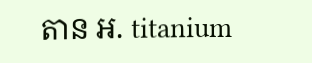តាន អ. titanium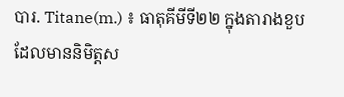បារ. Titane(m.) ៖ ធាតុគីមីទី២២ ក្នុងតារាងខួប ដែលមាននិមិត្តស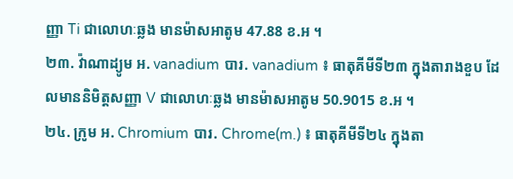ញ្ញា Ti ជាលោហៈឆ្លង មានម៉ាសអាតូម 47.88 ខ.អ ។
២៣. វ៉ាណាដ្យូម អ. vanadium បារ. vanadium ៖ ធាតុគីមីទី២៣ ក្នុងតារាងខួប ដែលមាននិមិត្តសញ្ញា V ជាលោហៈឆ្លង មានម៉ាសអាតូម 50.9015 ខ.អ ។
២៤. ក្រូម អ. Chromium បារ. Chrome(m.) ៖ ធាតុគីមីទី២៤ ក្នុងតា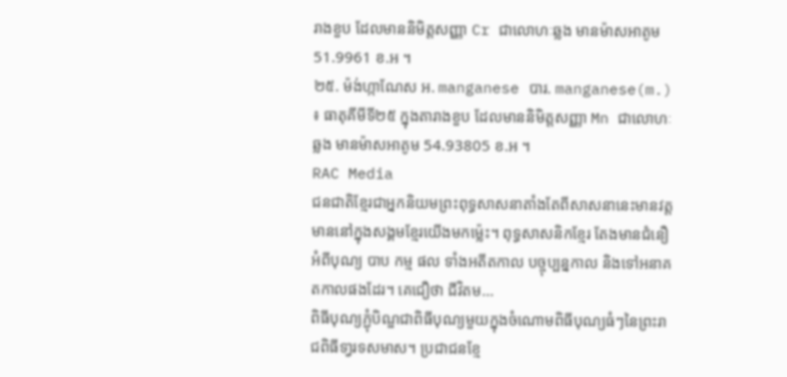រាងខួប ដែលមាននិមិត្តសញ្ញា Cr ជាលោហៈឆ្លង មានម៉ាសអាតូម 51.9961 ខ.អ ។
២៥. ម៉ង់ហ្កាណែស អ. manganese បារ. manganese(m.) ៖ ធាតុគីមីទី២៥ ក្នុងតារាងខួប ដែលមាននិមិត្តសញ្ញា Mn ជាលោហៈឆ្លង មានម៉ាសអាតូម 54.93805 ខ.អ ។
RAC Media
ជនជាតិខ្មែរជាអ្នកនិយមព្រះពុទ្ធសាសនាតាំងតែពីសាសនានេះមានវត្តមាននៅក្នុងសង្គមខ្មែរយើងមកម៉្លេះ។ ពុទ្ធសាសនិកខ្មែរ តែងមានជំនឿអំពីបុណ្យ បាប កម្ម ផល ទាំងអតីតកាល បច្ចុប្បន្នកាល និងទៅអនាគតកាលផងដែរ។ គេជឿថា ជីវិតម...
ពិធីបុណ្យភ្ជុំបិណ្ឌជាពិធីបុណ្យមួយក្នុងចំណោមពិធីបុណ្យធំៗនៃព្រះរាជពិធីទា្វរទសមាស។ ប្រជាជនខ្មែ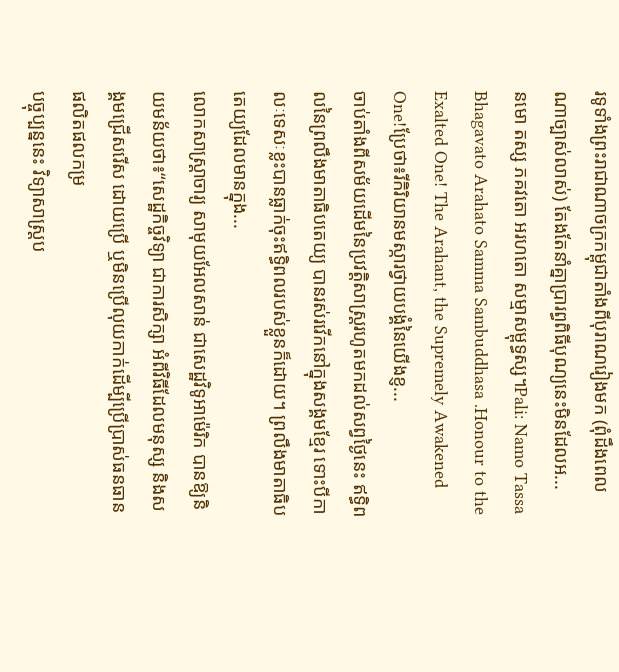រទូទាំងព្រះរាជាណាចក្រកម្ពុជាតាំងពីបុរាណរៀងមក (ពុំដឹងពេលណាច្បាស់លាស់) តែងតែនាំគ្នាប្រារព្ធពិធីបុណ្យនេះមិនដែលអ...
នមោ តស្ស ភគវតោ អរហតោ សម្មាសម្ពុទ្ធស្ស។Pali: Namo Tassa Bhagavato Arahato Samma Sambuddhasa .Honour to the Exalted One! The Arahant, the Supremely Awakened One!ប្រែថា៖រីកិរិយានមស្ការថ្វាយបង្គំនៃយើងខ្ញ...
ចាប់តាំងពីសម័យដើមនៃប្រវត្តិសាស្ត្ររហូតមកដល់សព្វថ្ងៃនេះ ឥទ្ធិពលនៃព្រលឹងមាតាធិបតេយ្យ បានរស់រវើកនៅក្នុងសង្គមខ្មែរ ទោះបីកាលៈទេសៈខ្លះបានធ្លាក់ចុះឥទ្ធិពលរបស់ខ្លួនក៏ដោយ។ ព្រលឹងមាតាធិបតេយ្យដែលមានក្នុង...
លោកសាស្ដ្រាចារ្យ សាមុយអែលសាន់ ជាសេដ្ឋវិទូអាម៉េរិក បានឱ្យនិយមន័យថា៖“សេដ្ឋកិច្ចវិទ្យា ជាការសិក្សា អំពីវិធីដែលមនុស្ស និងសង្គមជ្រើសរើស ដោយប្រើ ឬមិនប្រើលុយកាក់ដើម្បីប្រើប្រាស់ធនធានផលិតផលកម្រ
បច្ចុប្បន្ននេះ វិទ្យាសាស្ដ្រប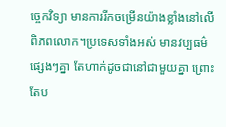ច្ចេកវិទ្យា មានការរីកចម្រើនយ៉ាងខ្លាំងនៅលើពិភពលោក។ប្រទេសទាំងអស់ មានវប្បធម៌ផ្សេងៗគ្នា តែហាក់ដូចជានៅជាមួយគ្នា ព្រោះតែប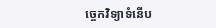ច្ចេកវិទ្យាទំនើប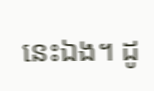នេះឯង។ ដូ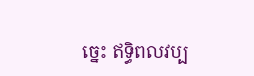ច្នេះ ឥទ្ធិពលវប្ប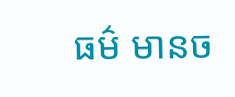ធម៌ មានច